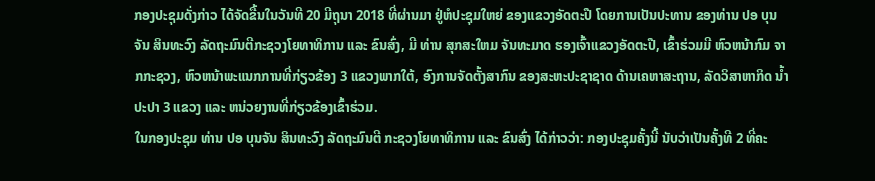ກອງປະຊຸມດັ່ງກ່າວ ໄດ້ຈັດຂື້ນໃນວັນທີ 20 ມີຖຸນາ 2018 ທີ່ຜ່ານມາ ຢູ່ຫໍປະຊຸມໃຫຍ່ ຂອງແຂວງອັດຕະປື ໂດຍການເປັນປະທານ ຂອງທ່ານ ປອ ບຸນຈັນ ສິນທະວົງ ລັດຖະມົນຕີກະຊວງໂຍທາທິການ ແລະ ຂົນສົ່ງ, ມີ ທ່ານ ສຸກສະໃຫມ ຈັນທະມາດ ຮອງເຈົ້າແຂວງອັດຕະປື, ເຂົ້າຮ່ວມມີ ຫົວຫນ້າກົມ ຈາກກະຊວງ, ຫົວຫນ້າພະແນກການທີ່ກ່ຽວຂ້ອງ 3 ແຂວງພາກໃຕ້, ອົງການຈັດຕັ້ງສາກົນ ຂອງສະຫະປະຊາຊາດ ດ້ານເຄຫາສະຖານ, ລັດວິສາຫາກິດ ນໍ້າປະປາ 3 ແຂວງ ແລະ ຫນ່ວຍງານທີ່ກ່ຽວຂ້ອງເຂົ້າຮ່ວມ.
ໃນກອງປະຊຸມ ທ່ານ ປອ ບຸນຈັນ ສິນທະວົງ ລັດຖະມົນຕີ ກະຊວງໂຍທາທິການ ແລະ ຂົນສົ່ງ ໄດ້ກ່າວວ່າ: ກອງປະຊຸມຄັ້ງນີ້ ນັບວ່າເປັນຄັ້ງທີ 2 ທີ່ຄະ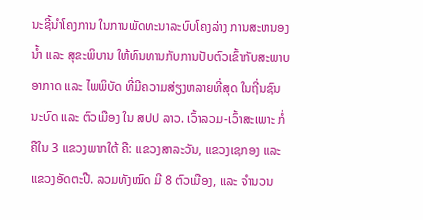ນະຊີ້ນໍາໂຄງການ ໃນການພັດທະນາລະບົບໂຄງລ່າງ ການສະຫນອງນໍ້າ ແລະ ສຸຂະພິບານ ໃຫ້ທົນທານກັບການປັບຕົວເຂົ້າກັບສະພາບອາກາດ ແລະ ໄພພິບັດ ທີ່ມີຄວາມສ່ຽງຫລາຍທີ່ສຸດ ໃນຖີ່ນຊົນນະບົດ ແລະ ຕົວເມືອງ ໃນ ສປປ ລາວ. ເວົ້າລວມ-ເວົ້າສະເພາະ ກໍ່ຄືໃນ 3 ແຂວງພາກໃຕ້ ຄື: ແຂວງສາລະວັນ, ແຂວງເຊກອງ ແລະ ແຂວງອັດຕະປື. ລວມທັງໝົດ ມີ 8 ຕົວເມືອງ, ແລະ ຈໍານວນ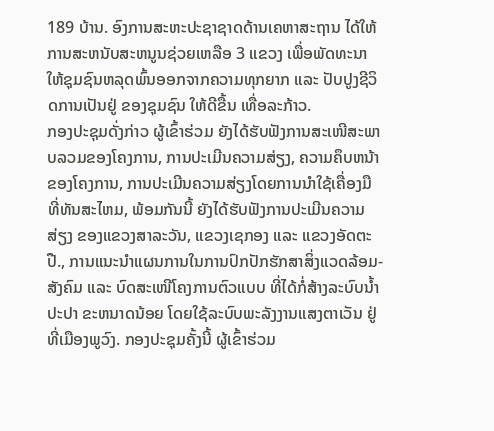189 ບ້ານ. ອົງການສະຫະປະຊາຊາດດ້ານເຄຫາສະຖານ ໄດ້ໃຫ້ການສະຫນັບສະຫນູນຊ່ວຍເຫລືອ 3 ແຂວງ ເພື່ອພັດທະນາໃຫ້ຊຸມຊົນຫລຸດພົ້ນອອກຈາກຄວາມທຸກຍາກ ແລະ ປັບປູງຊີວິດການເປັນຢູ່ ຂອງຊຸມຊົນ ໃຫ້ດີຂື້ນ ເທື່ອລະກ້າວ.
ກອງປະຊຸມດັ່ງກ່າວ ຜູ້ເຂົ້າຮ່ວມ ຍັງໄດ້ຮັບຟັງການສະເໜີສະພາບລວມຂອງໂຄງການ, ການປະເມີນຄວາມສ່ຽງ, ຄວາມຄຶບຫນ້າຂອງໂຄງການ, ການປະເມີນຄວາມສ່ຽງໂດຍການນໍາໃຊ້ເຄື່ອງມືທີ່ທັນສະໄຫມ, ພ້ອມກັນນີ້ ຍັງໄດ້ຮັບຟັງການປະເມີນຄວາມສ່ຽງ ຂອງແຂວງສາລະວັນ, ແຂວງເຊກອງ ແລະ ແຂວງອັດຕະປື., ການແນະນໍາແຜນການໃນການປົກປັກຮັກສາສິ່ງແວດລ້ອມ-ສັງຄົມ ແລະ ບົດສະເໜີໂຄງການຕົວແບບ ທີ່ໄດ້ກໍ່ສ້າງລະບົບນໍ້າປະປາ ຂະຫນາດນ້ອຍ ໂດຍໃຊ້ລະບົບພະລັງງານແສງຕາເວັນ ຢູ່ທີ່ເມືອງພູວົງ. ກອງປະຊຸມຄັ້ງນີ້ ຜູ້ເຂົ້າຮ່ວມ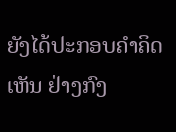ຍັງໄດ້ປະກອບຄໍາຄິດເຫັນ ຢ່າງກົງ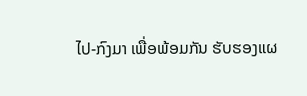ໄປ-ກົງມາ ເພື່ອພ້ອມກັນ ຮັບຮອງແຜ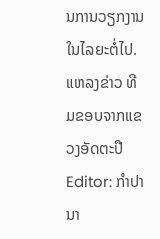ນການວຽກງານໃນໄລຍະຕໍ່ໄປ.
ແຫລງຂ່າວ ທີມຂອບຈາກແຂວງອັດຕະປື
Editor: ກຳປານາ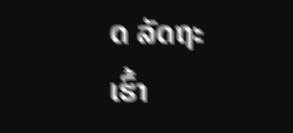ດ ລັດຖະເຮົ້າ